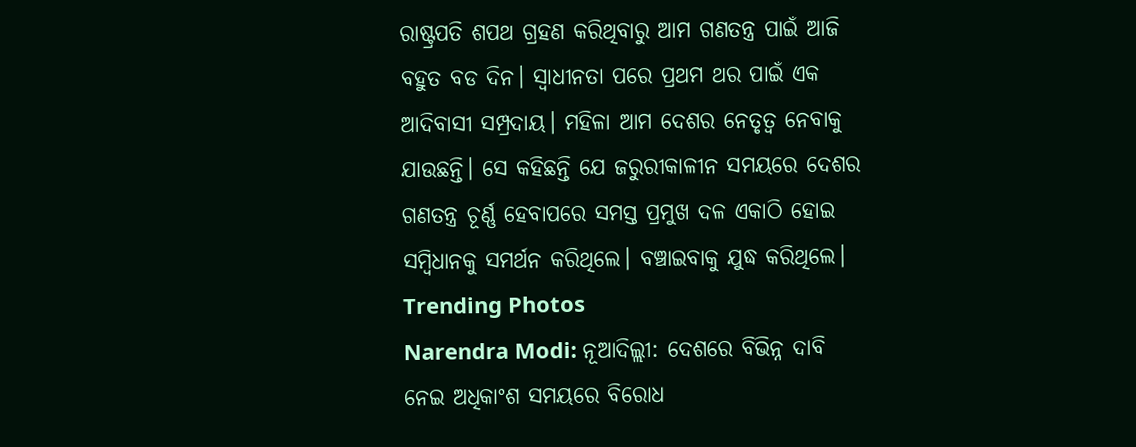ରାଷ୍ଟ୍ରପତି ଶପଥ ଗ୍ରହଣ କରିଥିବାରୁ ଆମ ଗଣତନ୍ତ୍ର ପାଇଁ ଆଜି ବହୁତ ବଡ ଦିନ। ସ୍ୱାଧୀନତା ପରେ ପ୍ରଥମ ଥର ପାଇଁ ଏକ ଆଦିବାସୀ ସମ୍ପ୍ରଦାୟ। ମହିଳା ଆମ ଦେଶର ନେତୃତ୍ୱ ନେବାକୁ ଯାଉଛନ୍ତି। ସେ କହିଛନ୍ତି ଯେ ଜରୁରୀକାଳୀନ ସମୟରେ ଦେଶର ଗଣତନ୍ତ୍ର ଚୂର୍ଣ୍ଣ ହେବାପରେ ସମସ୍ତ ପ୍ରମୁଖ ଦଳ ଏକାଠି ହୋଇ ସମ୍ବିଧାନକୁ ସମର୍ଥନ କରିଥିଲେ। ବଞ୍ଚାଇବାକୁ ଯୁଦ୍ଧ କରିଥିଲେ।
Trending Photos
Narendra Modi: ନୂଆଦିଲ୍ଲୀ: ଦେଶରେ ବିଭିନ୍ନ ଦାବି ନେଇ ଅଧିକାଂଶ ସମୟରେ ବିରୋଧ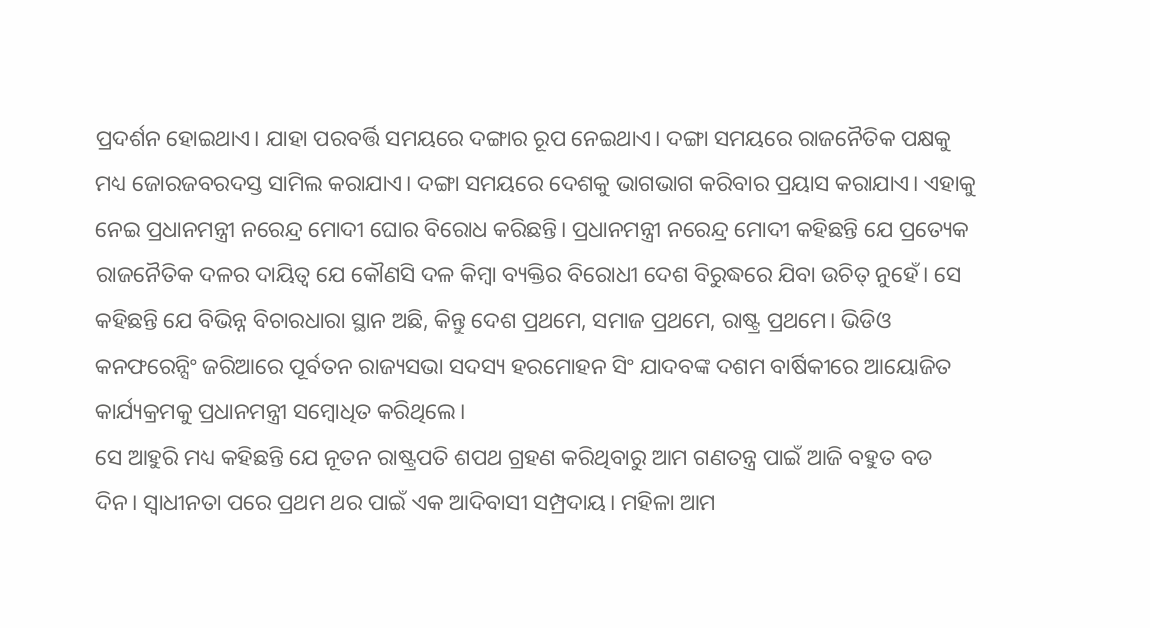ପ୍ରଦର୍ଶନ ହୋଇଥାଏ। ଯାହା ପରବର୍ତ୍ତି ସମୟରେ ଦଙ୍ଗାର ରୂପ ନେଇଥାଏ। ଦଙ୍ଗା ସମୟରେ ରାଜନୈତିକ ପକ୍ଷକୁ ମଧ୍ୟ ଜୋରଜବରଦସ୍ତ ସାମିଲ କରାଯାଏ। ଦଙ୍ଗା ସମୟରେ ଦେଶକୁ ଭାଗଭାଗ କରିବାର ପ୍ରୟାସ କରାଯାଏ। ଏହାକୁ ନେଇ ପ୍ରଧାନମନ୍ତ୍ରୀ ନରେନ୍ଦ୍ର ମୋଦୀ ଘୋର ବିରୋଧ କରିଛନ୍ତି। ପ୍ରଧାନମନ୍ତ୍ରୀ ନରେନ୍ଦ୍ର ମୋଦୀ କହିଛନ୍ତି ଯେ ପ୍ରତ୍ୟେକ ରାଜନୈତିକ ଦଳର ଦାୟିତ୍ୱ ଯେ କୌଣସି ଦଳ କିମ୍ବା ବ୍ୟକ୍ତିର ବିରୋଧୀ ଦେଶ ବିରୁଦ୍ଧରେ ଯିବା ଉଚିତ୍ ନୁହେଁ। ସେ କହିଛନ୍ତି ଯେ ବିଭିନ୍ନ ବିଚାରଧାରା ସ୍ଥାନ ଅଛି, କିନ୍ତୁ ଦେଶ ପ୍ରଥମେ, ସମାଜ ପ୍ରଥମେ, ରାଷ୍ଟ୍ର ପ୍ରଥମେ। ଭିଡିଓ କନଫରେନ୍ସିଂ ଜରିଆରେ ପୂର୍ବତନ ରାଜ୍ୟସଭା ସଦସ୍ୟ ହରମୋହନ ସିଂ ଯାଦବଙ୍କ ଦଶମ ବାର୍ଷିକୀରେ ଆୟୋଜିତ କାର୍ଯ୍ୟକ୍ରମକୁ ପ୍ରଧାନମନ୍ତ୍ରୀ ସମ୍ବୋଧିତ କରିଥିଲେ।
ସେ ଆହୁରି ମଧ୍ୟ କହିଛନ୍ତି ଯେ ନୂତନ ରାଷ୍ଟ୍ରପତି ଶପଥ ଗ୍ରହଣ କରିଥିବାରୁ ଆମ ଗଣତନ୍ତ୍ର ପାଇଁ ଆଜି ବହୁତ ବଡ ଦିନ। ସ୍ୱାଧୀନତା ପରେ ପ୍ରଥମ ଥର ପାଇଁ ଏକ ଆଦିବାସୀ ସମ୍ପ୍ରଦାୟ। ମହିଳା ଆମ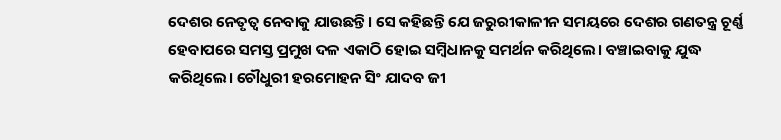ଦେଶର ନେତୃତ୍ୱ ନେବାକୁ ଯାଉଛନ୍ତି। ସେ କହିଛନ୍ତି ଯେ ଜରୁରୀକାଳୀନ ସମୟରେ ଦେଶର ଗଣତନ୍ତ୍ର ଚୂର୍ଣ୍ଣ ହେବାପରେ ସମସ୍ତ ପ୍ରମୁଖ ଦଳ ଏକାଠି ହୋଇ ସମ୍ବିଧାନକୁ ସମର୍ଥନ କରିଥିଲେ। ବଞ୍ଚାଇବାକୁ ଯୁଦ୍ଧ କରିଥିଲେ। ଚୌଧୁରୀ ହରମୋହନ ସିଂ ଯାଦବ ଜୀ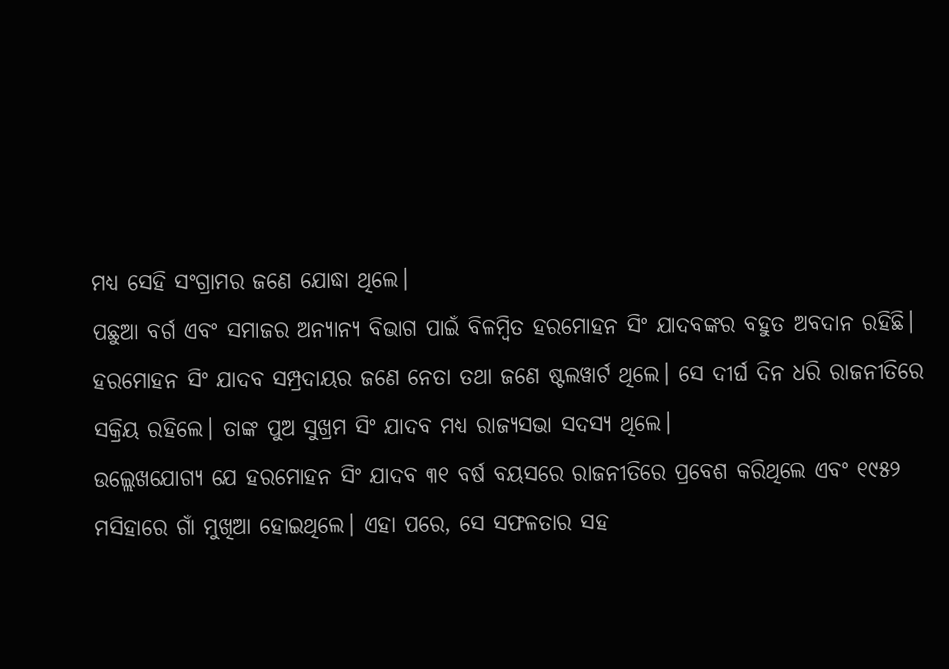ମଧ୍ୟ ସେହି ସଂଗ୍ରାମର ଜଣେ ଯୋଦ୍ଧା ଥିଲେ।
ପଛୁଆ ବର୍ଗ ଏବଂ ସମାଜର ଅନ୍ୟାନ୍ୟ ବିଭାଗ ପାଇଁ ବିଳମ୍ବିତ ହରମୋହନ ସିଂ ଯାଦବଙ୍କର ବହୁତ ଅବଦାନ ରହିଛି। ହରମୋହନ ସିଂ ଯାଦବ ସମ୍ପ୍ରଦାୟର ଜଣେ ନେତା ତଥା ଜଣେ ଷ୍ଟଲୱାର୍ଟ ଥିଲେ। ସେ ଦୀର୍ଘ ଦିନ ଧରି ରାଜନୀତିରେ ସକ୍ରିୟ ରହିଲେ। ତାଙ୍କ ପୁଅ ସୁଖ୍ରମ ସିଂ ଯାଦବ ମଧ୍ୟ ରାଜ୍ୟସଭା ସଦସ୍ୟ ଥିଲେ।
ଉଲ୍ଲେଖଯୋଗ୍ୟ ଯେ ହରମୋହନ ସିଂ ଯାଦବ ୩୧ ବର୍ଷ ବୟସରେ ରାଜନୀତିରେ ପ୍ରବେଶ କରିଥିଲେ ଏବଂ ୧୯୫୨ ମସିହାରେ ଗାଁ ମୁଖିଆ ହୋଇଥିଲେ। ଏହା ପରେ, ସେ ସଫଳତାର ସହ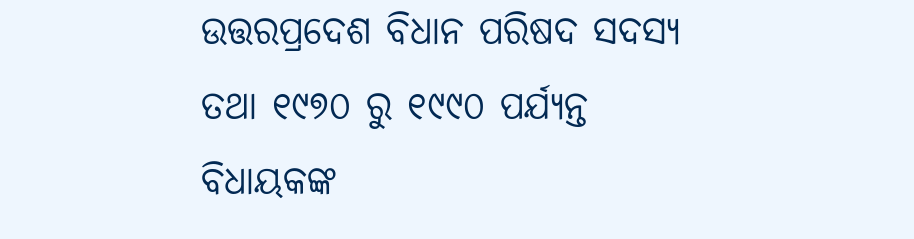ଉତ୍ତରପ୍ରଦେଶ ବିଧାନ ପରିଷଦ ସଦସ୍ୟ ତଥା ୧୯୭୦ ରୁ ୧୯୯୦ ପର୍ଯ୍ୟନ୍ତ ବିଧାୟକଙ୍କ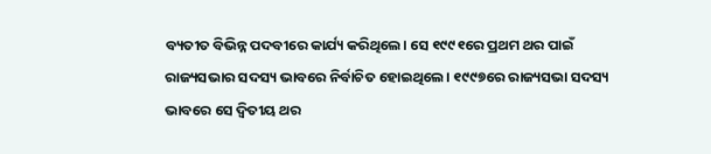ବ୍ୟତୀତ ବିଭିନ୍ନ ପଦବୀରେ କାର୍ଯ୍ୟ କରିଥିଲେ। ସେ ୧୯୯୧ରେ ପ୍ରଥମ ଥର ପାଇଁ ରାଜ୍ୟସଭାର ସଦସ୍ୟ ଭାବରେ ନିର୍ବାଚିତ ହୋଇଥିଲେ। ୧୯୯୭ରେ ରାଜ୍ୟସଭା ସଦସ୍ୟ ଭାବରେ ସେ ଦ୍ୱିତୀୟ ଥର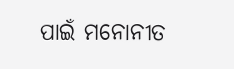ପାଇଁ ମନୋନୀତ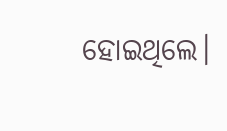ହୋଇଥିଲେ।